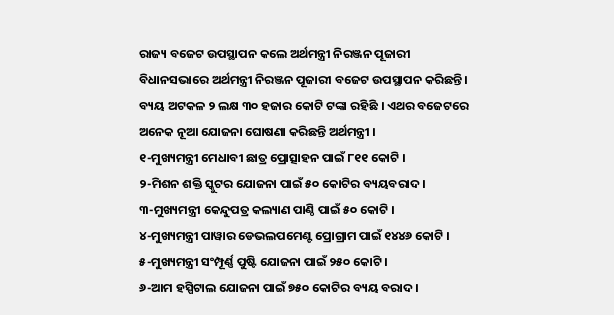ରାଜ୍ୟ ବଜେଟ ଉପସ୍ଥାପନ କଲେ ଅର୍ଥମନ୍ତ୍ରୀ ନିରଞ୍ଜନ ପୂଜାରୀ
ବିଧାନସଭାରେ ଅର୍ଥମନ୍ତ୍ରୀ ନିରଞ୍ଜନ ପୂଜାରୀ ବଜେଟ ଉପସ୍ଥାପନ କରିଛନ୍ତି। ବ୍ୟୟ ଅଟକଳ ୨ ଲକ୍ଷ ୩୦ ହଜାର କୋଟି ଟଙ୍କା ରହିଛି । ଏଥର ବଜେଟରେ ଅନେକ ନୂଆ ଯୋଜନା ଘୋଷଣା କରିଛନ୍ତି ଅର୍ଥମନ୍ତ୍ରୀ ।
୧-ମୁଖ୍ୟମନ୍ତ୍ରୀ ମେଧାବୀ ଛାତ୍ର ପ୍ରୋତ୍ସାହନ ପାଇଁ ୮୧୧ କୋଟି ।
୨-ମିଶନ ଶକ୍ତି ସ୍କୁଟର ଯୋଜନା ପାଇଁ ୫୦ କୋଟିର ବ୍ୟୟବରାଦ ।
୩-ମୁଖ୍ୟମନ୍ତ୍ରୀ କେନ୍ଦୁପତ୍ର କଲ୍ୟାଣ ପାଣ୍ଠି ପାଇଁ ୫୦ କୋଟି ।
୪-ମୁଖ୍ୟମନ୍ତ୍ରୀ ପାୱାର ଡେଭଲପମେଣ୍ଟ ପ୍ରୋଗ୍ରାମ ପାଇଁ ୧୪୪୬ କୋଟି ।
୫-ମୁଖ୍ୟମନ୍ତ୍ରୀ ସଂମ୍ପୂର୍ଣ୍ଣ ପୁଷ୍ଟି ଯୋଜନା ପାଇଁ ୨୫୦ କୋଟି ।
୬-ଆମ ହସ୍ପିଟାଲ ଯୋଜନା ପାଇଁ ୭୫୦ କୋଟିର ବ୍ୟୟ ବରାଦ ।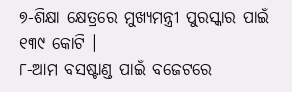୭-ଶିକ୍ଷା କ୍ଷେତ୍ରରେ ମୁଖ୍ୟମନ୍ତ୍ରୀ ପୁରସ୍କାର ପାଇଁ ୧୩୯ କୋଟି ।
୮-ଆମ ବସଷ୍ଟାଣ୍ଡ ପାଇଁ ବଜେଟରେ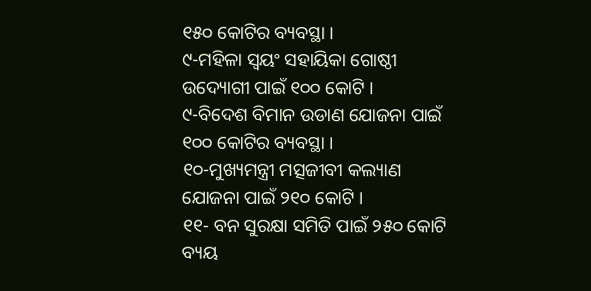୧୫୦ କୋଟିର ବ୍ୟବସ୍ଥା ।
୯-ମହିଳା ସ୍ୱୟଂ ସହାୟିକା ଗୋଷ୍ଠୀ ଉଦ୍ୟୋଗୀ ପାଇଁ ୧୦୦ କୋଟି ।
୯-ବିଦେଶ ବିମାନ ଉଡାଣ ଯୋଜନା ପାଇଁ ୧୦୦ କୋଟିର ବ୍ୟବସ୍ଥା ।
୧୦-ମୁଖ୍ୟମନ୍ତ୍ରୀ ମତ୍ସଜୀବୀ କଲ୍ୟାଣ ଯୋଜନା ପାଇଁ ୨୧୦ କୋଟି ।
୧୧- ବନ ସୁରକ୍ଷା ସମିତି ପାଇଁ ୨୫୦ କୋଟି ବ୍ୟୟ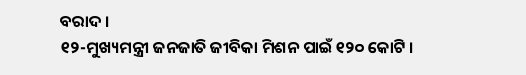ବରାଦ ।
୧୨-ମୁଖ୍ୟମନ୍ତ୍ରୀ ଜନଜାତି ଜୀବିକା ମିଶନ ପାଇଁ ୧୨୦ କୋଟି ।